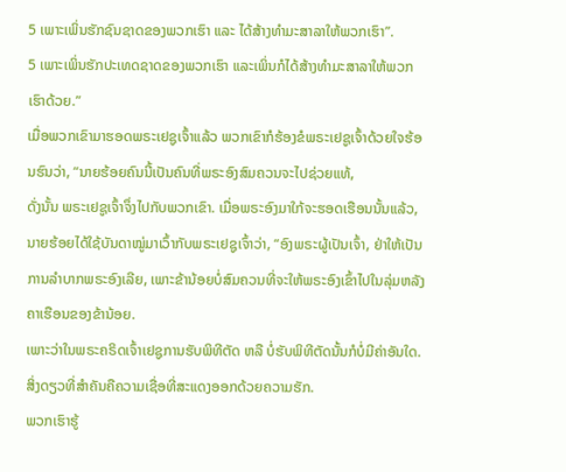5 ເພາະເພິ່ນຮັກຊົນຊາດຂອງພວກເຮົາ ແລະ ໄດ້ສ້າງທຳມະສາລາໃຫ້ພວກເຮົາ”.
5 ເພາະເພິ່ນຮັກປະເທດຊາດຂອງພວກເຮົາ ແລະເພິ່ນກໍໄດ້ສ້າງທຳມະສາລາໃຫ້ພວກເຮົາດ້ວຍ.”
ເມື່ອພວກເຂົາມາຮອດພຣະເຢຊູເຈົ້າແລ້ວ ພວກເຂົາກໍຮ້ອງຂໍພຣະເຢຊູເຈົ້າດ້ວຍໃຈຮ້ອນຮົນວ່າ, “ນາຍຮ້ອຍຄົນນີ້ເປັນຄົນທີ່ພຣະອົງສົມຄວນຈະໄປຊ່ວຍແທ້,
ດັ່ງນັ້ນ ພຣະເຢຊູເຈົ້າຈຶ່ງໄປກັບພວກເຂົາ. ເມື່ອພຣະອົງມາໃກ້ຈະຮອດເຮືອນນັ້ນແລ້ວ, ນາຍຮ້ອຍໄດ້ໃຊ້ບັນດາໝູ່ມາເວົ້າກັບພຣະເຢຊູເຈົ້າວ່າ, “ອົງພຣະຜູ້ເປັນເຈົ້າ, ຢ່າໃຫ້ເປັນການລຳບາກພຣະອົງເລີຍ, ເພາະຂ້ານ້ອຍບໍ່ສົມຄວນທີ່ຈະໃຫ້ພຣະອົງເຂົ້າໄປໃນລຸ່ມຫລັງຄາເຮືອນຂອງຂ້ານ້ອຍ.
ເພາະວ່າໃນພຣະຄຣິດເຈົ້າເຢຊູການຮັບພິທີຕັດ ຫລື ບໍ່ຮັບພິທີຕັດນັ້ນກໍບໍ່ມີຄ່າອັນໃດ. ສິ່ງດຽວທີ່ສຳຄັນຄືຄວາມເຊື່ອທີ່ສະແດງອອກດ້ວຍຄວາມຮັກ.
ພວກເຮົາຮູ້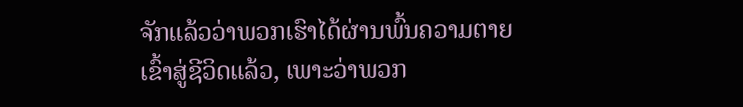ຈັກແລ້ວວ່າພວກເຮົາໄດ້ຜ່ານພົ້ນຄວາມຕາຍເຂົ້າສູ່ຊີວິດແລ້ວ, ເພາະວ່າພວກ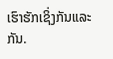ເຮົາຮັກເຊິ່ງກັນແລະກັນ.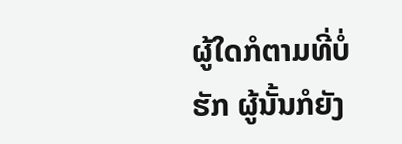ຜູ້ໃດກໍຕາມທີ່ບໍ່ຮັກ ຜູ້ນັ້ນກໍຍັງ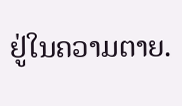ຢູ່ໃນຄວາມຕາຍ.